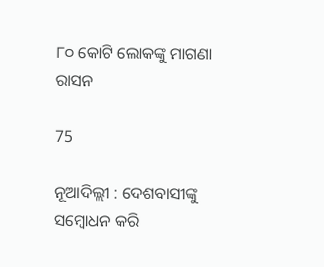୮୦ କୋଟି ଲୋକଙ୍କୁ ମାଗଣା ରାସନ

75

ନୂଆଦିଲ୍ଲୀ : ଦେଶବାସୀଙ୍କୁ ସମ୍ବୋଧନ କରି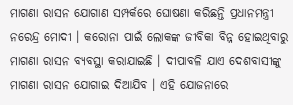ମାଗଣା ରାସନ ଯୋଗାଣ ସମ୍ପର୍କରେ ଘୋଷଣା କରିଛନ୍ତି ପ୍ରଧାନମନ୍ତ୍ରୀ ନରେନ୍ଦ୍ର ମୋଦୀ । କରୋନା ପାଇଁ ଲୋକଙ୍କ ଜୀବିକା ବିନ୍ନ ହୋଇଥିବାରୁ ମାଗଣା ରାସନ ବ୍ୟବସ୍ଥା କରାଯାଇଛି । ଦୀପାବଳି ଯାଏ ଦେଶବାସୀଙ୍କୁ ମାଗଣା ରାସନ ଯୋଗାଇ ଦିଆଯିବ । ଏହି ଯୋଜନାରେ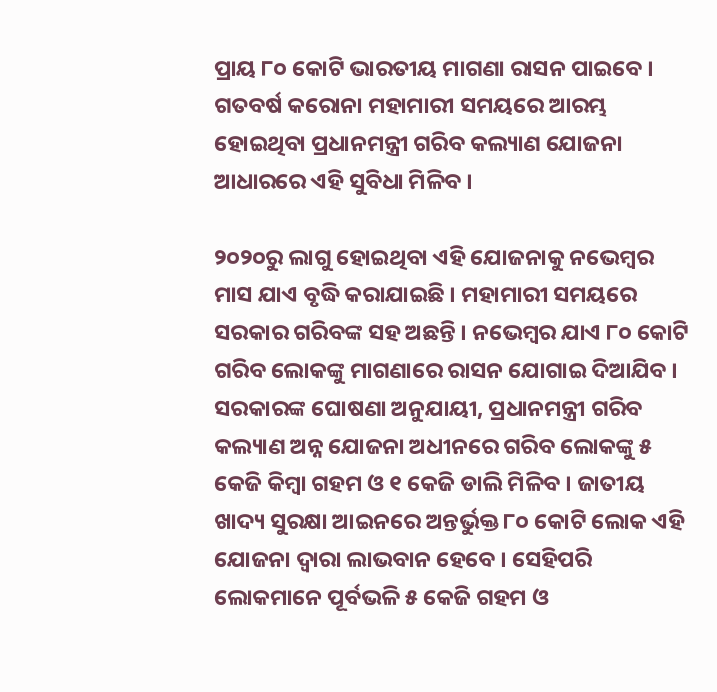ପ୍ରାୟ ୮୦ କୋଟି ଭାରତୀୟ ମାଗଣା ରାସନ ପାଇବେ । ଗତବର୍ଷ କରୋନା ମହାମାରୀ ସମୟରେ ଆରମ୍ଭ ହୋଇଥିବା ପ୍ରଧାନମନ୍ତ୍ରୀ ଗରିବ କଲ୍ୟାଣ ଯୋଜନା ଆଧାରରେ ଏହି ସୁବିଧା ମିଳିବ ।

୨୦୨୦ରୁ ଲାଗୁ ହୋଇଥିବା ଏହି ଯୋଜନାକୁ ନଭେମ୍ବର ମାସ ଯାଏ ବୃଦ୍ଧି କରାଯାଇଛି । ମହାମାରୀ ସମୟରେ ସରକାର ଗରିବଙ୍କ ସହ ଅଛନ୍ତି । ନଭେମ୍ବର ଯାଏ ୮୦ କୋଟି ଗରିବ ଲୋକଙ୍କୁ ମାଗଣାରେ ରାସନ ଯୋଗାଇ ଦିଆଯିବ । ସରକାରଙ୍କ ଘୋଷଣା ଅନୁଯାୟୀ, ପ୍ରଧାନମନ୍ତ୍ରୀ ଗରିବ କଲ୍ୟାଣ ଅନ୍ନ ଯୋଜନା ଅଧୀନରେ ଗରିବ ଲୋକଙ୍କୁ ୫ କେଜି କିମ୍ବା ଗହମ ଓ ୧ କେଜି ଡାଲି ମିଳିବ । ଜାତୀୟ ଖାଦ୍ୟ ସୁରକ୍ଷା ଆଇନରେ ଅନ୍ତର୍ଭୁକ୍ତ ୮୦ କୋଟି ଲୋକ ଏହି ଯୋଜନା ଦ୍ୱାରା ଲାଭବାନ ହେବେ । ସେହିପରି ଲୋକମାନେ ପୂର୍ବଭଳି ୫ କେଜି ଗହମ ଓ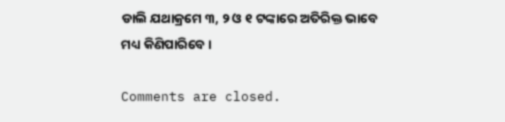ଡାଲି ଯଥାକ୍ରମେ ୩, ୨ ଓ ୧ ଟଙ୍କାରେ ଅତିରିକ୍ତ ଭାବେ ମଧ୍ୟ କିଣିପାରିବେ ।

Comments are closed.